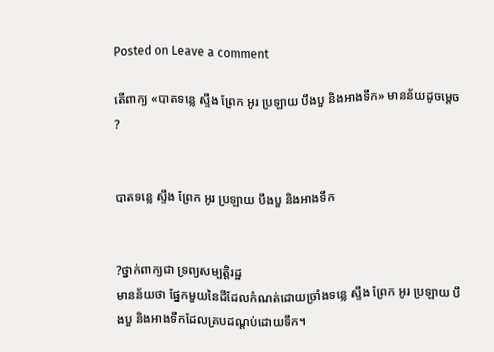Posted on Leave a comment

តើពាក្យ «បាតទន្លេ ស្ទឹង ព្រែក អូរ ប្រឡាយ បឹងបួ និងអាងទឹក» មានន័យដូចម្ដេច ?


បាតទន្លេ ស្ទឹង ព្រែក អូរ ប្រឡាយ បឹងបួ និងអាងទឹក


?ថ្នាក់ពាក្យជា ទ្រព្យសម្បត្តិរដ្ឋ
មានន័យថា ផ្នែកមួយនៃដីដែលកំណត់ដោយច្រាំងទន្លេ ស្ទឹង ព្រែក អូរ ប្រឡាយ បឹងបួ និងអាងទឹកដែលគ្របដណ្ដប់ដោយទឹក។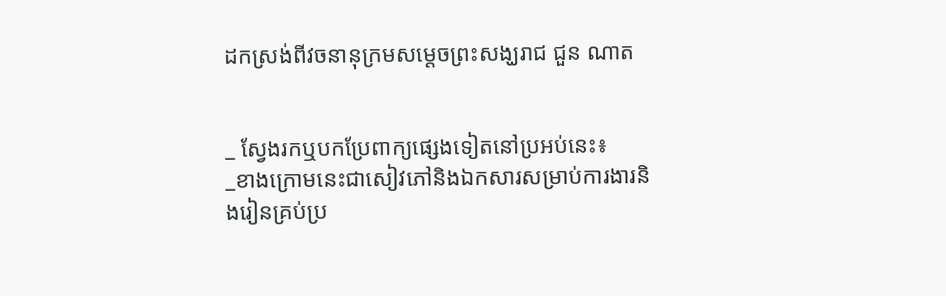ដកស្រង់ពីវចនានុក្រមសម្ដេចព្រះសង្ឃរាជ ជួន ណាត


_ ស្វែងរកឬបកប្រែពាក្យផ្សេងទៀតនៅប្រអប់នេះ៖
_ខាងក្រោមនេះជាសៀវភៅនិងឯកសារសម្រាប់ការងារនិងរៀនគ្រប់ប្រ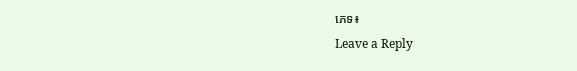ភេទ៖
Leave a Reply